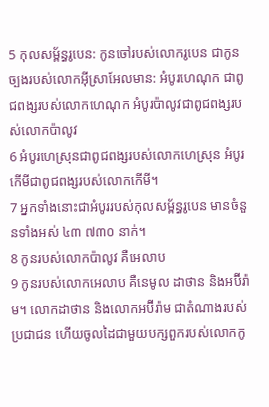5 កុលសម្ព័ន្ធរូបេន: កូនចៅរបស់លោករូបេន ជាកូនច្បងរបស់លោកអ៊ីស្រាអែលមាន: អំបូរហេណុក ជាពូជពង្សរបស់លោកហេណុក អំបូរប៉ាលូវជាពូជពង្សរបស់លោកប៉ាលូវ
6 អំបូរហេស្រុនជាពូជពង្សរបស់លោកហេស្រុន អំបូរកើមីជាពូជពង្សរបស់លោកកើមី។
7 អ្នកទាំងនោះជាអំបូររបស់កុលសម្ព័ន្ធរូបេន មានចំនួនទាំងអស់ ៤៣ ៧៣០ នាក់។
8 កូនរបស់លោកប៉ាលូវ គឺអេលាប
9 កូនរបស់លោកអេលាប គឺនេមូល ដាថាន និងអប៊ីរ៉ាម។ លោកដាថាន និងលោកអប៊ីរ៉ាម ជាតំណាងរបស់ប្រជាជន ហើយចូលដៃជាមួយបក្សពួករបស់លោកកូ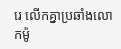រេ លើកគ្នាប្រឆាំងលោកម៉ូ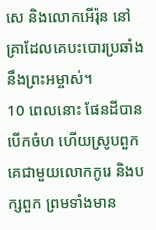សេ និងលោកអើរ៉ុន នៅគ្រាដែលគេបះបោរប្រឆាំងនឹងព្រះអម្ចាស់។
10 ពេលនោះ ផែនដីបានបើកចំហ ហើយស្រូបពួកគេជាមួយលោកកូរេ និងបក្សពួក ព្រមទាំងមាន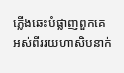ភ្លើងឆេះបំផ្លាញពួកគេ អស់ពីររយហាសិបនាក់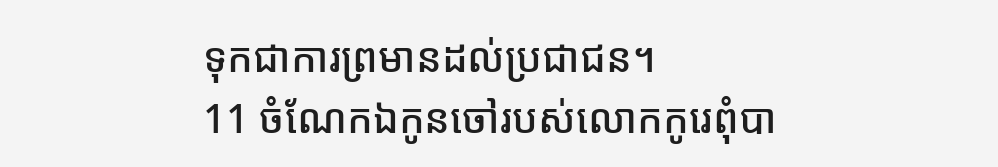ទុកជាការព្រមានដល់ប្រជាជន។
11 ចំណែកឯកូនចៅរបស់លោកកូរេពុំបា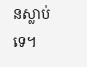នស្លាប់ទេ។